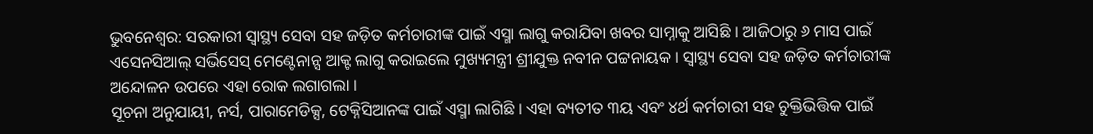ଭୁବନେଶ୍ୱର: ସରକାରୀ ସ୍ୱାସ୍ଥ୍ୟ ସେବା ସହ ଜଡ଼ିତ କର୍ମଚାରୀଙ୍କ ପାଇଁ ଏସ୍ମା ଲାଗୁ କରାଯିବା ଖବର ସାମ୍ନାକୁ ଆସିଛି । ଆଜିଠାରୁ ୬ ମାସ ପାଇଁ ଏସେନସିଆଲ୍ ସର୍ଭିସେସ୍ ମେଣ୍ଟେନାନ୍ସ ଆକ୍ଟ ଲାଗୁ କରାଇଲେ ମୁଖ୍ୟମନ୍ତ୍ରୀ ଶ୍ରୀଯୁକ୍ତ ନବୀନ ପଟ୍ଟନାୟକ । ସ୍ୱାସ୍ଥ୍ୟ ସେବା ସହ ଜଡ଼ିତ କର୍ମଚାରୀଙ୍କ ଅନ୍ଦୋଳନ ଉପରେ ଏହା ରୋକ ଲଗାଗଲା ।
ସୂଚନା ଅନୁଯାୟୀ, ନର୍ସ, ପାରାମେଡିକ୍ସ, ଟେକ୍ନିସିଆନଙ୍କ ପାଇଁ ଏସ୍ମା ଲାଗିଛି । ଏହା ବ୍ୟତୀତ ୩ୟ ଏବଂ ୪ର୍ଥ କର୍ମଚାରୀ ସହ ଚୁକ୍ତିଭିତ୍ତିକ ପାଇଁ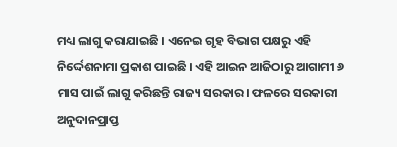ମଧ୍ୟ ଲାଗୁ କରାଯାଇଛି । ଏନେଇ ଗୃହ ବିଭାଗ ପକ୍ଷରୁ ଏହି ନିର୍ଦ୍ଦେଶନାମା ପ୍ରକାଶ ପାଇଛି । ଏହି ଆଇନ ଆଜିଠାରୁ ଆଗାମୀ ୬ ମାସ ପାଇଁ ଲାଗୁ କରିଛନ୍ତି ରାଜ୍ୟ ସରକାର। ଫଳରେ ସରକାରୀ ଅନୁଦାନପ୍ରାପ୍ତ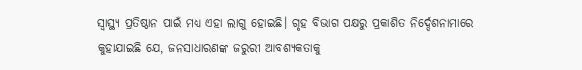ସ୍ଵାସ୍ଥ୍ୟ ପ୍ରତିଷ୍ଠାନ ପାଇଁ ମଧ୍ୟ ଏହା ଲାଗୁ ହୋଇଛି। ଗୃହ ବିଭାଗ ପକ୍ଷରୁ ପ୍ରକାଶିତ ନିର୍ଦ୍ଦେଶନାମାରେ କୁହାଯାଇଛି ଯେ, ଜନସାଧାରଣଙ୍କ ଜରୁରୀ ଆବଶ୍ୟକତାକୁ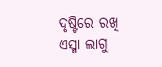ଦୃଷ୍ଟିରେ ରଖି ଏସ୍ମା ଲାଗୁ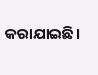କରାଯାଇଛି।